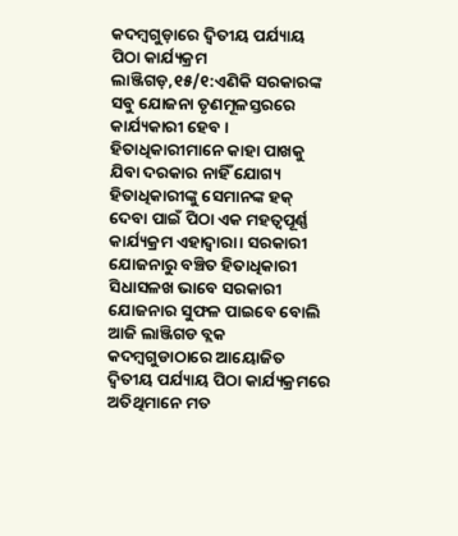କଦମ୍ବଗୁଡ଼ାରେ ଦ୍ୱିତୀୟ ପର୍ଯ୍ୟାୟ ପିଠା କାର୍ଯ୍ୟକ୍ରମ
ଲାଞ୍ଜିଗଡ଼,୧୫/୧:ଏଣିକି ସରକାରଙ୍କ ସବୁ ଯୋଜନା ତୃଣମୂଳସ୍ତରରେ କାର୍ଯ୍ୟକାରୀ ହେବ । ହିତାଧିକାରୀମାନେ କାହା ପାଖକୁ ଯିବା ଦରକାର ନାହିଁ ଯୋଗ୍ୟ ହିତାଧିକାରୀଙ୍କୁ ସେମାନଙ୍କ ହକ୍ ଦେବା ପାଇଁ ପିଠା ଏକ ମହତ୍ୱପୂର୍ଣ୍ଣ କାର୍ଯ୍ୟକ୍ରମ ଏହାଦ୍ୱାରା। ସରକାରୀ ଯୋଜନାରୁ ବଞ୍ଚିତ ହିତାଧିକାରୀ ସିଧାସଳଖ ଭାବେ ସରକାରୀ ଯୋଜନାର ସୁଫଳ ପାଇବେ ବୋଲି ଆଜି ଲାଞ୍ଜିଗଡ ବ୍ଲକ କଦମ୍ବଗୁଡାଠାରେ ଆୟୋଜିତ ଦ୍ୱିତୀୟ ପର୍ଯ୍ୟାୟ ପିଠା କାର୍ଯ୍ୟକ୍ରମରେ ଅତିଥିମାନେ ମତ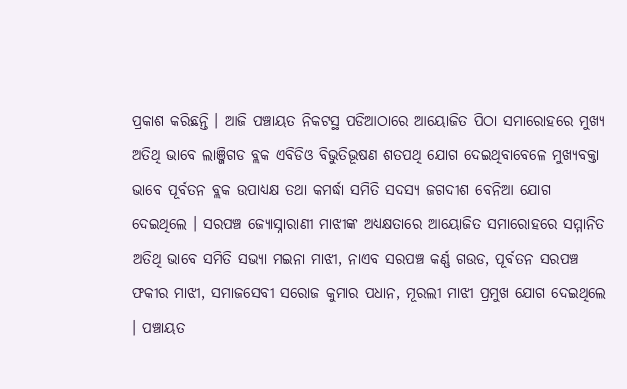ପ୍ରକାଶ କରିଛନ୍ତି । ଆଜି ପଞ୍ଚାୟତ ନିକଟସ୍ଥ ପଡିଆଠାରେ ଆୟୋଜିତ ପିଠା ସମାରୋହରେ ମୁଖ୍ୟ ଅତିଥି ଭାବେ ଲାଞ୍ଜିଗଡ ବ୍ଲକ ଏବିଡିଓ ବିଭୁତିଭୂଷଣ ଶତପଥି ଯୋଗ ଦେଇଥିବାବେଳେ ମୁଖ୍ୟବକ୍ତା ଭାବେ ପୂର୍ବତନ ବ୍ଲକ ଉପାଧ୍ୟକ୍ଷ ତଥା କମର୍ଦ୍ଧା ସମିତି ସଦସ୍ୟ ଜଗଦୀଶ ବେନିଆ ଯୋଗ ଦେଇଥିଲେ । ସରପଞ୍ଚ ଜ୍ୟୋସ୍ନାରାଣୀ ମାଝୀଙ୍କ ଅଧ୍ୟକ୍ଷତାରେ ଆୟୋଜିତ ସମାରୋହରେ ସମ୍ମାନିତ ଅତିଥି ଭାବେ ସମିତି ସଭ୍ୟା ମଇନା ମାଝୀ, ନାଏବ ସରପଞ୍ଚ କର୍ଣ୍ଣ ଗଉଡ, ପୂର୍ବତନ ସରପଞ୍ଚ ଫକୀର ମାଝୀ, ସମାଜସେବୀ ସରୋଜ କୁମାର ପଧାନ, ମୂରଲୀ ମାଝୀ ପ୍ରମୁଖ ଯୋଗ ଦେଇଥିଲେ । ପଞ୍ଚାୟତ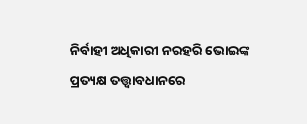ନିର୍ବାହୀ ଅଧିକାରୀ ନରହରି ଭୋଇଙ୍କ ପ୍ରତ୍ୟକ୍ଷ ତତ୍ତ୍ୱାବଧାନରେ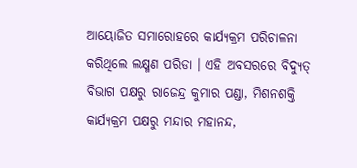ଆୟୋଜିତ ସମାରୋହରେ କାର୍ଯ୍ୟକ୍ରମ ପରିଚାଳନା କରିଥିଲେ ଲକ୍ଷ୍ମଣ ପରିଡା । ଏହି ଅବସରରେ ବିଦ୍ୟୁତ୍ ବିଭାଗ ପକ୍ଷରୁ ରାଜେନ୍ଦ୍ର କୁମାର ପଣ୍ଡା, ମିଶନଶକ୍ତି କାର୍ଯ୍ୟକ୍ରମ ପକ୍ଷରୁ ମନ୍ଦାର ମହାନନ୍ଦ,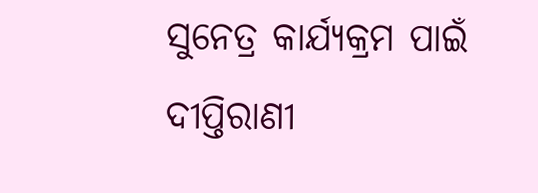ସୁନେତ୍ର କାର୍ଯ୍ୟକ୍ରମ ପାଇଁ ଦୀପ୍ତିରାଣୀ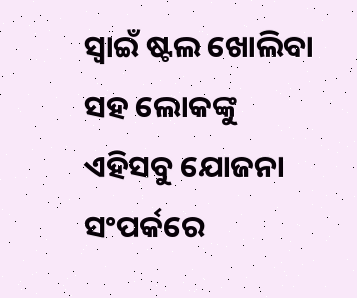ସ୍ୱାଇଁ ଷ୍ଟଲ ଖୋଲିବା ସହ ଲୋକଙ୍କୁ ଏହିସବୁ ଯୋଜନା ସଂପର୍କରେ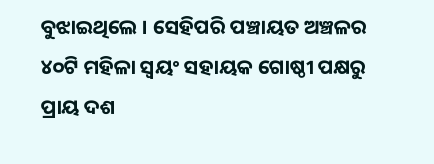ବୁଝାଇଥିଲେ । ସେହିପରି ପଞ୍ଚାୟତ ଅଞ୍ଚଳର ୪୦ଟି ମହିଳା ସ୍ୱୟଂ ସହାୟକ ଗୋଷ୍ଠୀ ପକ୍ଷରୁ ପ୍ରାୟ ଦଶ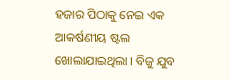ହଜାର ପିଠାକୁ ନେଇ ଏକ ଆକର୍ଷଣୀୟ ଷ୍ଟଲ ଖୋଲାଯାଇଥିଲା । ବିଜୁ ଯୁବ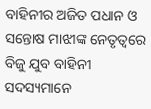ବାହିନୀର ଅଜିତ ପଧାନ ଓ ସନ୍ତୋଷ ମାଝୀଙ୍କ ନେତୃତ୍ୱରେ ବିଜୁ ଯୁବ ବାହିନୀ ସଦସ୍ୟମାନେ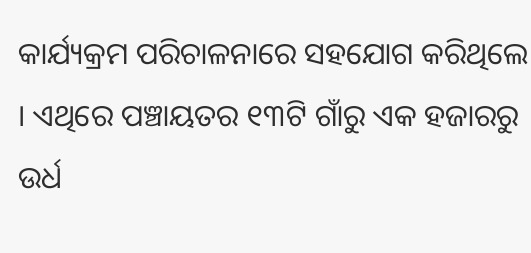କାର୍ଯ୍ୟକ୍ରମ ପରିଚାଳନାରେ ସହଯୋଗ କରିଥିଲେ । ଏଥିରେ ପଞ୍ଚାୟତର ୧୩ଟି ଗାଁରୁ ଏକ ହଜାରରୁ ଉର୍ଧ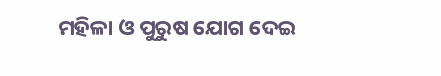ମହିଳା ଓ ପୁରୁଷ ଯୋଗ ଦେଇ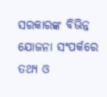ସରକାରଙ୍କ ବିଭିନ୍ନ ଯୋଜନା ସଂପର୍କରେ ତଥ୍ୟ ଓ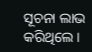ସୂଚନା ଲାଭ କରିଥିଲେ ।